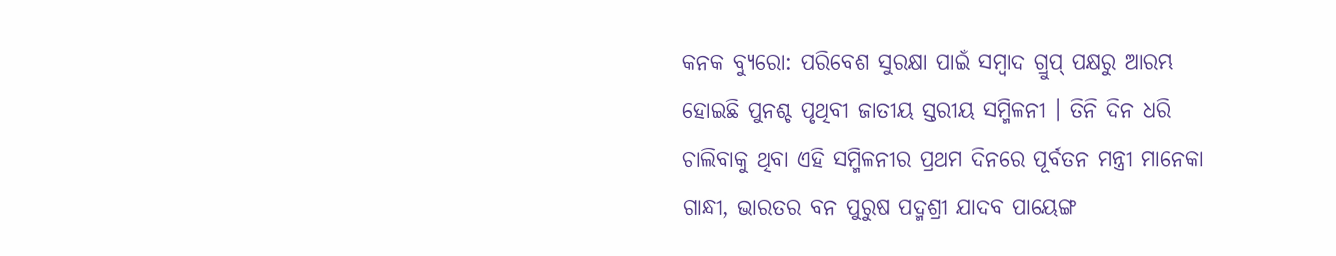କନକ ବ୍ୟୁରୋ: ପରିବେଶ ସୁରକ୍ଷା ପାଇଁ ସମ୍ବାଦ ଗ୍ରୁପ୍ ପକ୍ଷରୁ ଆରମ୍ଭ ହୋଇଛି ପୁନଶ୍ଚ ପୃଥିବୀ ଜାତୀୟ ସ୍ତରୀୟ ସମ୍ମିଳନୀ । ତିନି ଦିନ ଧରି ଚାଲିବାକୁ ଥିବା ଏହି ସମ୍ମିଳନୀର ପ୍ରଥମ ଦିନରେ ପୂର୍ବତନ ମନ୍ତ୍ରୀ ମାନେକା ଗାନ୍ଧୀ, ଭାରତର ବନ ପୁରୁଷ ପଦ୍ମଶ୍ରୀ ଯାଦବ ପାୟେଙ୍ଗ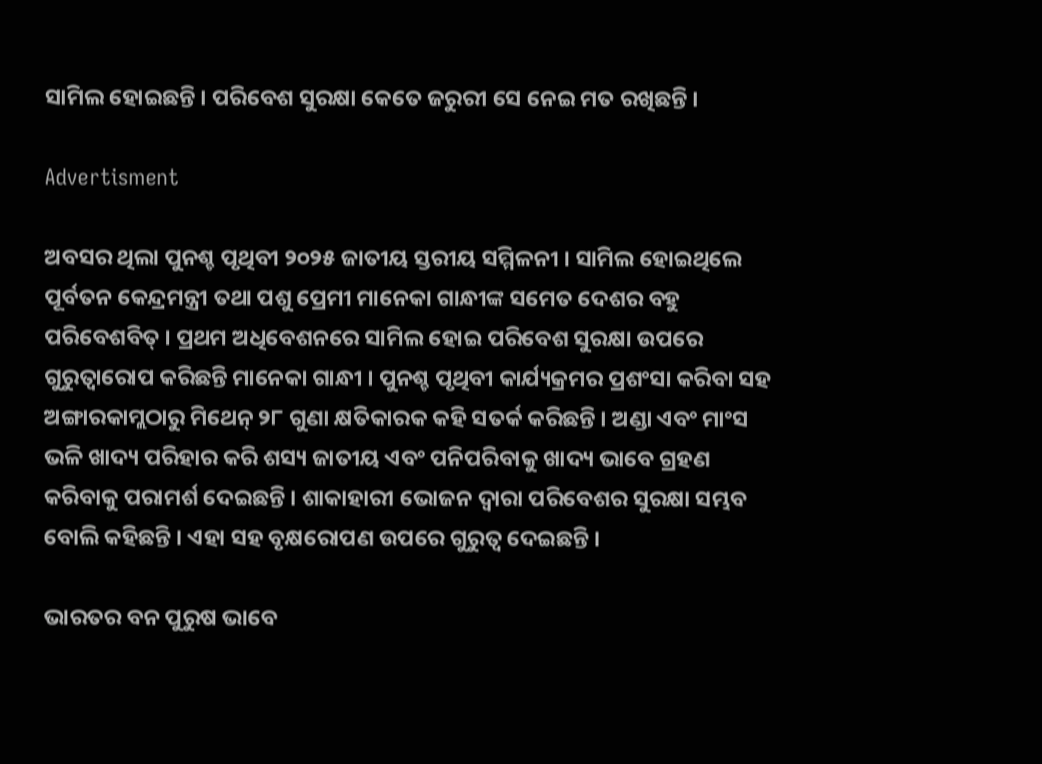ସାମିଲ ହୋଇଛନ୍ତି । ପରିବେଶ ସୁରକ୍ଷା କେତେ ଜରୁରୀ ସେ ନେଇ ମତ ରଖିଛନ୍ତି ।

Advertisment

ଅବସର ଥିଲା ପୁନଶ୍ଚ ପୃଥିବୀ ୨୦୨୫ ଜାତୀୟ ସ୍ତରୀୟ ସମ୍ମିଳନୀ । ସାମିଲ ହୋଇଥିଲେ ପୂର୍ବତନ କେନ୍ଦ୍ରମନ୍ତ୍ରୀ ତଥା ପଶୁ ପ୍ରେମୀ ମାନେକା ଗାନ୍ଧୀଙ୍କ ସମେତ ଦେଶର ବହୁ ପରିବେଶବିତ୍ । ପ୍ରଥମ ଅଧିବେଶନରେ ସାମିଲ ହୋଇ ପରିବେଶ ସୁରକ୍ଷା ଉପରେ ଗୁରୁତ୍ବାରୋପ କରିଛନ୍ତି ମାନେକା ଗାନ୍ଧୀ । ପୁନଶ୍ଚ ପୃଥିବୀ କାର୍ଯ୍ୟକ୍ରମର ପ୍ରଶଂସା କରିବା ସହ ଅଙ୍ଗାରକାମ୍ଲଠାରୁ ମିଥେନ୍ ୨୮ ଗୁଣା କ୍ଷତିକାରକ କହି ସତର୍କ କରିଛନ୍ତି । ଅଣ୍ଡା ଏବଂ ମାଂସ ଭଳି ଖାଦ୍ୟ ପରିହାର କରି ଶସ୍ୟ ଜାତୀୟ ଏବଂ ପନିପରିବାକୁ ଖାଦ୍ୟ ଭାବେ ଗ୍ରହଣ କରିବାକୁ ପରାମର୍ଶ ଦେଇଛନ୍ତି । ଶାକାହାରୀ ଭୋଜନ ଦ୍ବାରା ପରିବେଶର ସୁରକ୍ଷା ସମ୍ଭବ ବୋଲି କହିଛନ୍ତି । ଏହା ସହ ବୃକ୍ଷରୋପଣ ଉପରେ ଗୁରୁତ୍ବ ଦେଇଛନ୍ତି ।

ଭାରତର ବନ ପୁରୁଷ ଭାବେ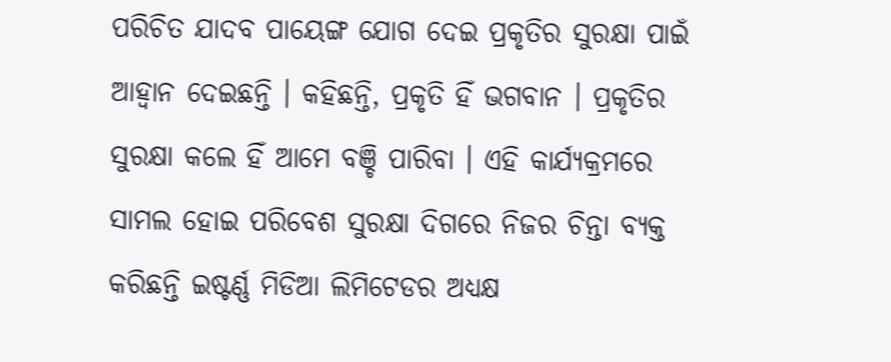ପରିଚିତ ଯାଦବ ପାୟେଙ୍ଗ ଯୋଗ ଦେଇ ପ୍ରକୃତିର ସୁରକ୍ଷା ପାଇଁ ଆହ୍ବାନ ଦେଇଛନ୍ତି । କହିଛନ୍ତି, ପ୍ରକୃତି ହିଁ ଭଗବାନ । ପ୍ରକୃତିର ସୁରକ୍ଷା କଲେ ହିଁ ଆମେ ବଞ୍ଚି ପାରିବା । ଏହି କାର୍ଯ୍ୟକ୍ରମରେ ସାମଲ ହୋଇ ପରିବେଶ ସୁରକ୍ଷା ଦିଗରେ ନିଜର ଚିନ୍ତା ବ୍ୟକ୍ତ କରିଛନ୍ତି ଇଷ୍ଟର୍ଣ୍ଣ ମିଡିଆ ଲିମିଟେଡର ଅଧ୍ୟକ୍ଷ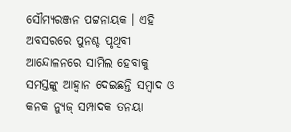ସୌମ୍ୟରଞ୍ଜନ ପଟ୍ଟନାୟକ । ଏହି ଅବସରରେ ପୁନଶ୍ଚ ପୃଥିବୀ ଆନ୍ଦୋଳନରେ ସାମିଲ ହେବାକୁ ସମସ୍ତଙ୍କୁ ଆହ୍ବାନ ଦେଇଛନ୍ତି ସମ୍ବାଦ ଓ କନକ ନ୍ୟୁଜ୍ ସମ୍ପାଦକ ତନୟା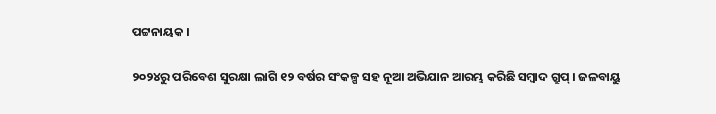ପଟ୍ଟନାୟକ ।

୨୦୨୪ରୁ ପରିବେଶ ସୁରକ୍ଷା ଲାଗି ୧୨ ବର୍ଷର ସଂକଳ୍ପ ସହ ନୂଆ ଅଭିଯାନ ଆରମ୍ଭ କରିଛି ସମ୍ବାଦ ଗ୍ରୁପ୍ । ଜଳବାୟୁ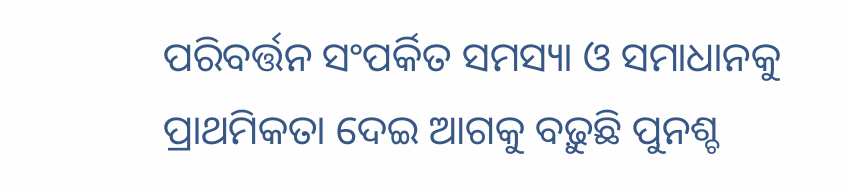ପରିବର୍ତ୍ତନ ସଂପର୍କିତ ସମସ୍ୟା ଓ ସମାଧାନକୁ ପ୍ରାଥମିକତା ଦେଇ ଆଗକୁ ବଢ଼ୁଛି ପୁନଶ୍ଚ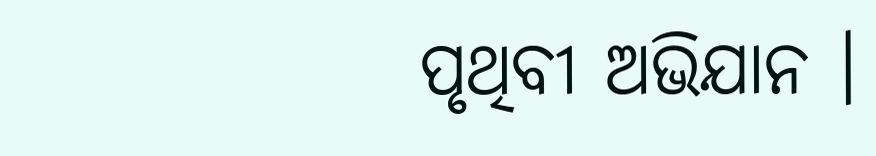ପୃଥିବୀ ଅଭିଯାନ ।